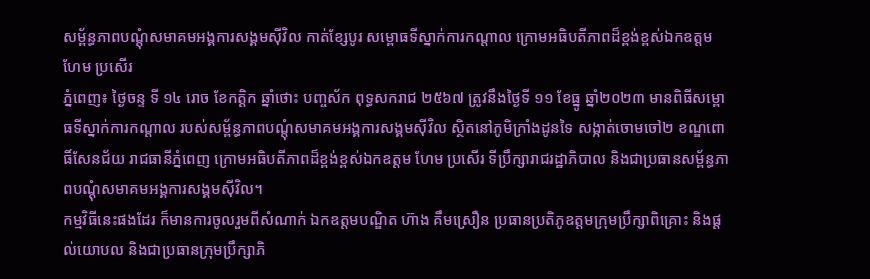សម្ព័ន្ធភាពបណ្ដុំសមាគមអង្គការសង្គមស៊ីវិល កាត់ខ្សែបូរ សម្ពោធទីស្នាក់ការកណ្តាល ក្រោមអធិបតីភាពដ៏ខ្ពង់ខ្ពស់ឯកឧត្តម ហែម ប្រសើរ
ភ្នំពេញ៖ ថ្ងៃចន្ទ ទី ១៤ រោច ខែកត្តិក ឆ្នាំថោះ បញ្ចស័ក ពុទ្ធសករាជ ២៥៦៧ ត្រូវនឹងថ្ងៃទី ១១ ខែធ្នូ ឆ្នាំ២០២៣ មានពិធីសម្ពោធទីស្នាក់ការកណ្ដាល របស់សម្ព័ន្ធភាពបណ្ដុំសមាគមអង្គការសង្គមស៊ីវិល ស្ថិតនៅភូមិក្រាំងដូនទៃ សង្កាត់ចោមចៅ២ ខណ្ឌពោធិ៍សែនជ័យ រាជធានីភ្នំពេញ ក្រោមអធិបតីភាពដ៏ខ្ពង់ខ្ពស់ឯកឧត្តម ហែម ប្រសើរ ទីប្រឹក្សារាជរដ្ឋាភិបាល និងជាប្រធានសម្ព័ន្ធភាពបណ្តុំសមាគមអង្គការសង្គមស៊ីវិល។
កម្មវិធីនេះផងដែរ ក៏មានការចូលរួមពីសំណាក់ ឯកឧត្តមបណ្ឌិត ហ៊ាង គឹមស្រឿន ប្រធានប្រតិភូឧត្តមក្រុមប្រឹក្សាពិគ្រោះ និងផ្តល់យោបល និងជាប្រធានក្រុមប្រឹក្សាភិ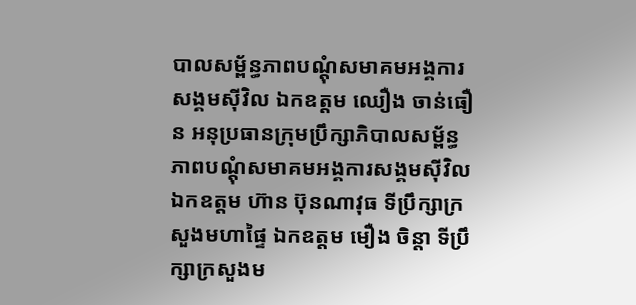បាលសម្ព័ន្ធភាពបណ្ដុំសមាគមអង្គការសង្គមស៊ីវិល ឯកឧត្តម ឈឿង ចាន់ធឿន អនុប្រធានក្រុមប្រឹក្សាភិបាលសម្ព័ន្ធភាពបណ្ដុំសមាគមអង្គការសង្គមស៊ីវិល ឯកឧត្តម ហ៊ាន ប៊ុនណាវុធ ទីប្រឹក្សាក្រសួងមហាផ្ទៃ ឯកឧត្តម មឿង ចិន្តា ទីប្រឹក្សាក្រសួងម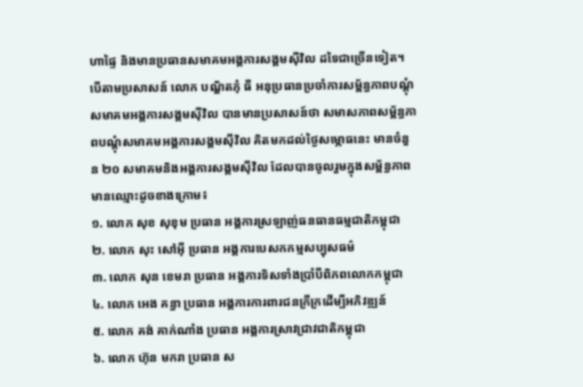ហាផ្ទៃ និងមានប្រធានសមាគមអង្គការសង្គមស៊ីវិល ដទៃជាច្រើនទៀត។
បើតាមប្រសាសន៍ លោក បណ្ឌិតភុំ ធី អនុប្រធានប្រចាំការសម្ព័ន្ធភាពបណ្ដុំសមាគមអង្គការសង្គមស៊ីវិល បានមានប្រសាសន៍ថា សមាសភាពសម្ព័ន្ធភាពបណ្ដុំសមាគមអង្គការសង្គមស៊ីវិល គិតមកដល់ថ្ងៃសម្ភោធនេះ មានចំនួន ២០ សមាគមនិងអង្គការសង្គមស៊ីវិល ដែលបានចូលរួមក្នុងសម្ព័ន្ធភាព មានឈ្មោះដូចខាងក្រោម៖
១. លោក សុខ សុខុម ប្រធាន អង្គការស្រឡាញ់ធនធានធម្មជាតិកម្ពុជា
២. លោក សុះ សៅអ៊ី ប្រធាន អង្គការបេសកកម្មសប្បុសធម៌
៣. លោក សុន ខេមរា ប្រធាន អង្គការទិសទាំងប្រាំបីពិភពលោកកម្ពុជា
៤. លោក អេង គន្ធា ប្រធាន អង្គការការពារជនក្រីក្រដើម្បីអភិវឌ្ឍន៍
៥. លោក គង់ គាក់ណាំង ប្រធាន អង្គការស្រាវជ្រាវជាតិកម្ពុជា
៦. លោក ហ៊ុន មករា ប្រធាន ស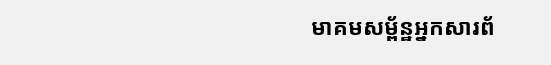មាគមសម្ព័ន្ឋអ្នកសារព័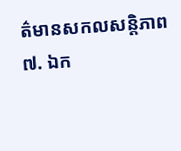ត៌មានសកលសន្តិភាព
៧. ឯក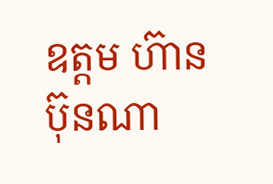ឧត្តម ហ៊ាន ប៊ុនណា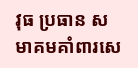វុធ ប្រធាន សមាគមគាំពារសេ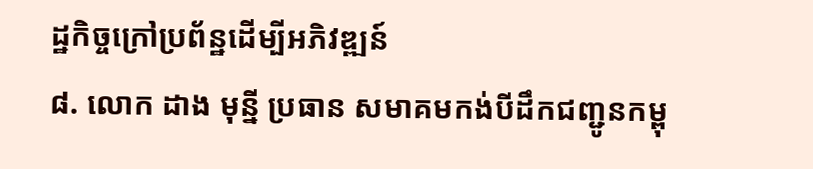ដ្ឋកិច្ចក្រៅប្រព័ន្ឋដើម្បីអភិវឌ្ឍន៍
៨. លោក ដាង មុន្នី ប្រធាន សមាគមកង់បីដឹកជញ្ជូនកម្ពុ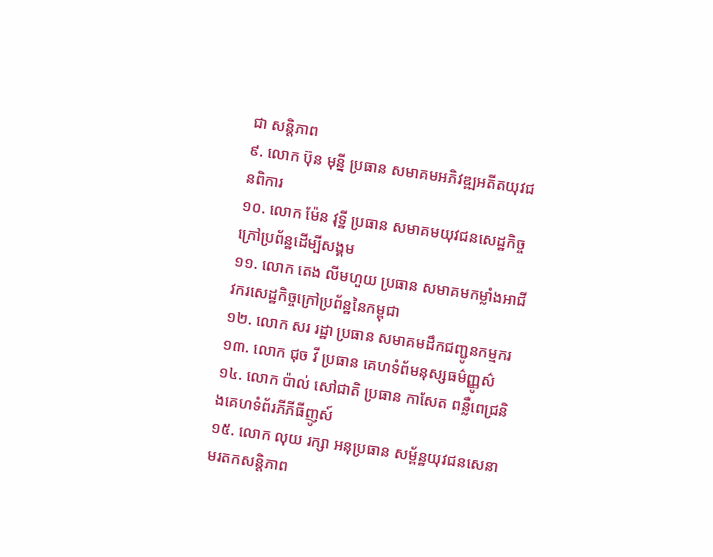ជា សន្តិភាព
៩. លោក ប៊ុន មុន្នី ប្រធាន សមាគមអភិវឌ្ឍអតីតយុវជនពិការ
១០. លោក ម៉ែន វុទ្ឋី ប្រធាន សមាគមយុវជនសេដ្ឋកិច្ចក្រៅប្រព័ន្ឋដើម្បីសង្គម
១១. លោក តេង លីមហួយ ប្រធាន សមាគមកម្លាំងអាជីវករសេដ្ឋកិច្ចក្រៅប្រព័ន្ឋនៃកម្ពុជា
១២. លោក សរ រដ្ឋា ប្រធាន សមាគមដឹកជញ្ជូនកម្មករ
១៣. លោក ជុច វី ប្រធាន គេហទំព័មនុស្សធម៌ញ្ញូស៌
១៤. លោក ប៉ាល់ សៅជាតិ ប្រធាន កាសែត ពន្លឺពេជ្រនិងគេហទំព័រភីភីធីញូស៍
១៥. លោក លុយ រក្សា អនុប្រធាន សម្ព័ន្ឋយុវជនសេនាមរតកសន្តិភាព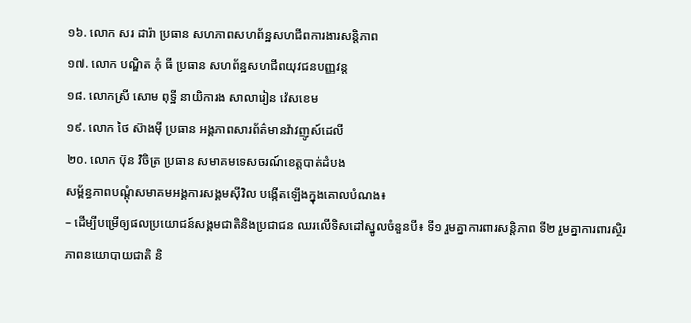១៦. លោក សរ ដារ៉ា ប្រធាន សហភាពសហព័ន្ឋសហជីពការងារសន្តិភាព
១៧. លោក បណ្ឌិត ភុំ ធី ប្រធាន សហព័ន្ឋសហជីពយុវជនបញ្ញវន្ត
១៨. លោកស្រី សោម ពុទ្ឋី នាយិការង សាលារៀន វ៉េសខេម
១៩. លោក ថៃ ស៊ាងម៉ី ប្រធាន អង្គភាពសារព័ត៌មានវ៉ាវញូស៍ដេលី
២០. លោក ប៊ុន វិចិត្រ ប្រធាន សមាគមទេសចរណ៍ខេត្តបាត់ដំបង
សម្ព័ន្ធភាពបណ្ដុំសមាគមអង្គការសង្គមស៊ីវិល បង្កើតឡើងក្នុងគោលបំណង៖
– ដើម្បីបម្រើឲ្យផលប្រយោជន៍សង្គមជាតិនិងប្រជាជន ឈរលើទិសដៅស្នូលចំនួនបី៖ ទី១ រួមគ្នាការពារសន្តិភាព ទី២ រួមគ្នាការពារស្ថិរភាពនយោបាយជាតិ និ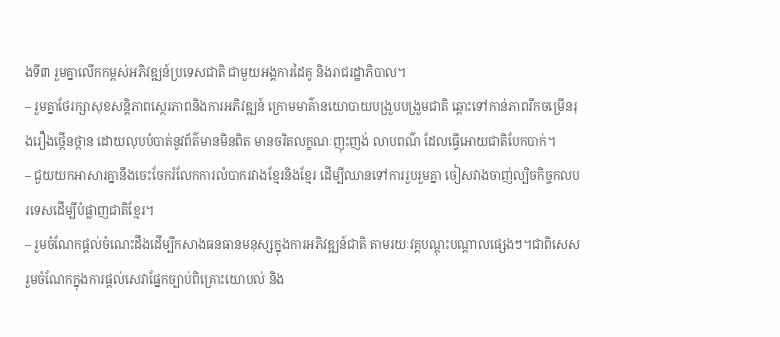ងទី៣ រួមគ្នាលើកកម្ពស់អភិវឌ្ឍន៍ប្រទេសជាតិ ជាមួយអង្គការដៃគូ និងរាជរដ្ឋាភិបាល។
– រួមគ្នាថែរក្សាសុខសន្តិភាពស្ថេរភាពនិងការអភិវឌ្ឍន៍ ក្រោមមាគ៌ានយោបាយបង្រួបបង្រួមជាតិ ឆ្ពោះទៅកាន់ភាពរីកចម្រើនរុងរឿងថ្កើនថ្កាន ដោយលុបបំបាត់នូវព័ត៌មានមិនពិត មានចរិតលក្ខណៈញុះញង់ លាបពណ៌ ដែលធ្វើអោយជាតិបែកបាក់។
– ជួយយកអាសារគ្នានឹងចេះចែករំលែកការលំបាករវាងខ្មែរនិងខ្មែរ ដើម្បីឈានទៅការរួបរួមគ្នា ចៀសវាងចាញ់ល្បិចកិច្ចកលបរទេសដើម្បីបំផ្លាញជាតិខ្មែរ។
– រួមចំណែកផ្ដល់ចំណេះដឹងដើម្បីកសាងធនធានមនុស្សក្នុងការអភិវឌ្ឍន៍ជាតិ តាមរយៈវគ្គបណ្ដុះបណ្ដាលផ្សេងៗ។ជាពិសេសរួមចំណែកក្នុងការផ្ដល់សេវាផ្នែកច្បាប់ពិគ្រោះយោបល់ និង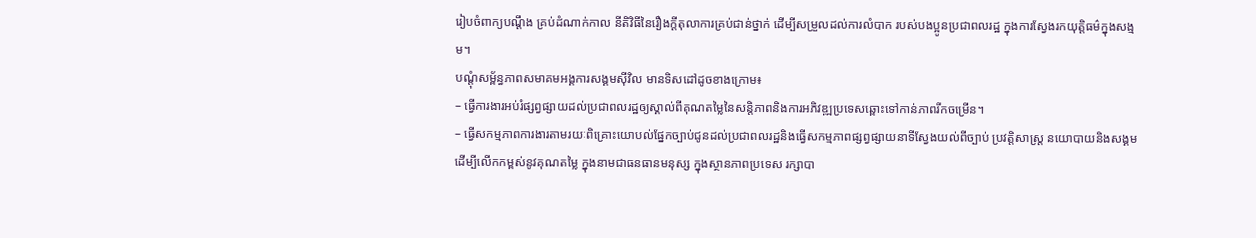រៀបចំពាក្យបណ្ដឹង គ្រប់ដំណាក់កាល នីតិវិធីនៃរឿងក្តីតុលាការគ្រប់ជាន់ថ្នាក់ ដើម្បីសម្រួលដល់ការលំបាក របស់បងប្អូនប្រជាពលរដ្ឋ ក្នុងការស្វែងរកយុត្តិធម៌ក្នុងសង្មម។
បណ្ដុំសម្ព័ន្ធភាពសមាគមអង្គការសង្គមស៊ីវិល មានទិសដៅដូចខាងក្រោម៖
– ធ្វើការងារអប់រំផ្សព្វផ្សាយដល់ប្រជាពលរដ្ឋឲ្យស្គាល់ពីគុណតម្លៃនៃសន្តិភាពនិងការអភិវឌ្ឍប្រទេសឆ្ពោះទៅកាន់ភាពរីកចម្រើន។
– ធ្វើសកម្មភាពការងារតាមរយៈពិគ្រោះយោបល់ផ្នែកច្បាប់ជូនដល់ប្រជាពលរដ្ឋនិងធ្វើសកម្មភាពផ្សព្វផ្សាយនាទីស្វែងយល់ពីច្បាប់ ប្រវត្តិសាស្ត្រ នយោបាយនិងសង្គម ដើម្បីលើកកម្ពស់នូវគុណតម្លៃ ក្នុងនាមជាធនធានមនុស្ស ក្នុងស្ថានភាពប្រទេស រក្សាបា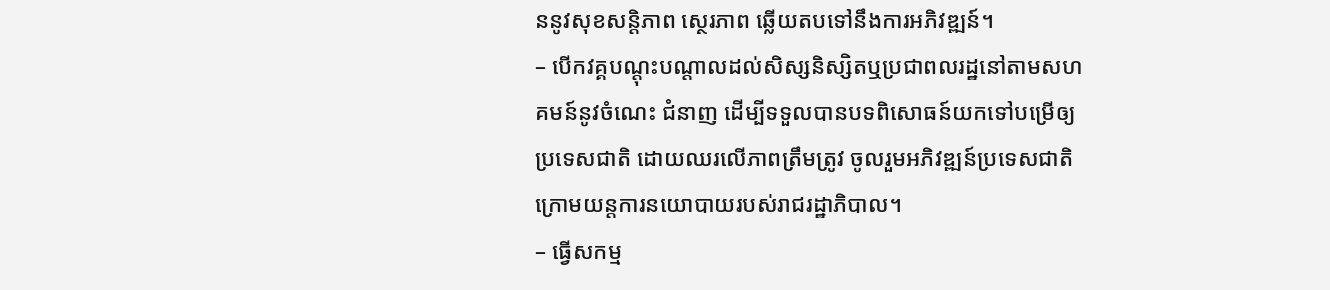ននូវសុខសន្តិភាព ស្ថេរភាព ឆ្លើយតបទៅនឹងការអភិវឌ្ឍន៍។
– បើកវគ្គបណ្តុះបណ្តាលដល់សិស្សនិស្សិតឬប្រជាពលរដ្ឋនៅតាមសហគមន៍នូវចំណេះ ជំនាញ ដើម្បីទទួលបានបទពិសោធន៍យកទៅបម្រើឲ្យប្រទេសជាតិ ដោយឈរលើភាពត្រឹមត្រូវ ចូលរួមអភិវឌ្ឍន៍ប្រទេសជាតិ ក្រោមយន្តការនយោបាយរបស់រាជរដ្ឋាភិបាល។
– ធ្វើសកម្ម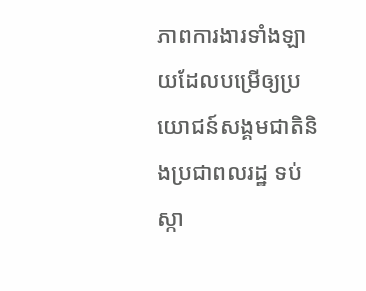ភាពការងារទាំងឡាយដែលបម្រើឲ្យប្រយោជន៍សង្គមជាតិនិងប្រជាពលរដ្ឋ ទប់ស្កា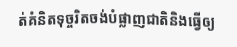ត់គំនិតទុច្ចរិតចង់បំផ្លាញជាតិនិងធ្វើឲ្យ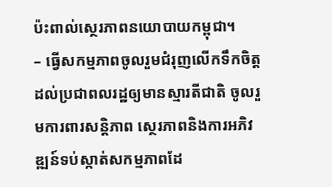ប៉ះពាល់ស្ថេរភាពនយោបាយកម្ពុជា។
– ធ្វើសកម្មភាពចូលរួមជំរុញលើកទឹកចិត្តដល់ប្រជាពលរដ្ឋឲ្យមានស្មារតីជាតិ ចូលរួមការពារសន្តិភាព ស្ថេរភាពនិងការអភិវឌ្ឍន៍ទប់ស្កាត់សកម្មភាពដែ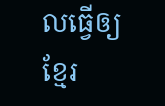លធ្វើឲ្យខ្មែរ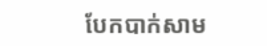បែកបាក់សាម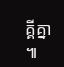គ្គីគ្នា ៕